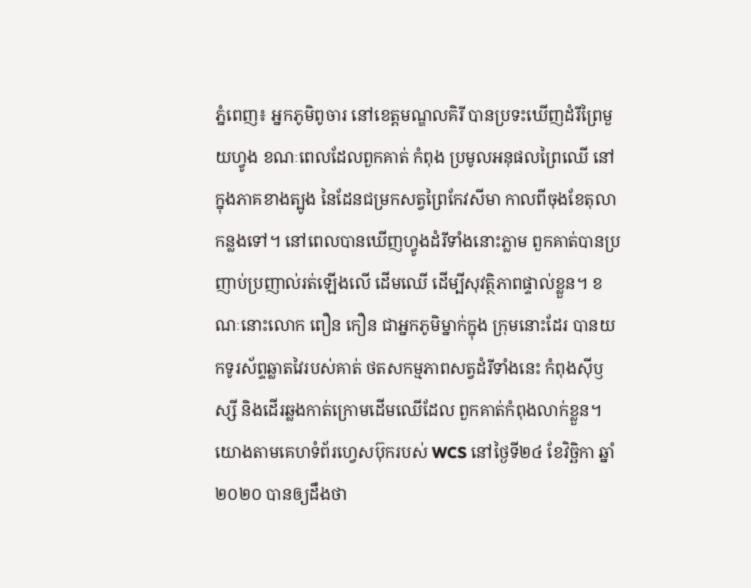ភ្នំពេញ៖ អ្នកភូមិពូចារ នៅខេត្តមណ្ឌលគិរី បានប្រទះឃើញដំរីព្រៃមួយហ្វូង ខណៈពេលដែលពួកគាត់ កំពុង ប្រមូលអនុផលព្រៃឈើ នៅក្នុងភាគខាងត្បូង នៃដែនជម្រកសត្វព្រៃកែវសីមា កាលពីចុងខែតុលា កន្លងទៅ។ នៅពេលបានឃើញហ្វូងដំរីទាំងនោះភ្លាម ពួកគាត់បានប្រញាប់ប្រញាល់រត់ឡើងលើ ដើមឈើ ដើម្បីសុវត្ថិភាពផ្ទាល់ខ្លួន។ ខណៈនោះលោក ពឿន កឿន ជាអ្នកភូមិម្នាក់ក្នុង ក្រុមនោះដែរ បានយកទូរស័ព្ទឆ្លាតវៃរបស់គាត់ ថតសកម្មភាពសត្វដំរីទាំងនេះ កំពុងស៊ីឫស្សី និងដើរឆ្លងកាត់ក្រោមដើមឈើដែល ពួកគាត់កំពុងលាក់ខ្លួន។
យោងតាមគេហទំព័រហ្វេសប៊ុករបស់ WCS នៅថ្ងៃទី២៤ ខែវិច្ឆិកា ឆ្នាំ២០២០ បានឲ្យដឹងថា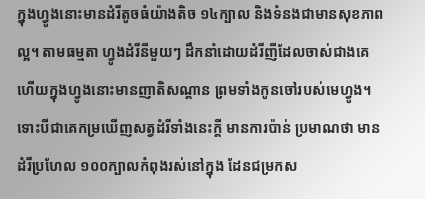ក្នុងហ្វូងនោះមានដំរីតូចធំយ៉ាងតិច ១៤ក្បាល និងទំនងជាមានសុខភាពល្អ។ តាមធម្មតា ហ្វូងដំរីនីមួយៗ ដឹកនាំដោយដំរីញីដែលចាស់ជាងគេ ហើយក្នុងហ្វូងនោះមានញាតិសណ្តាន ព្រមទាំងកូនចៅរបស់មេហ្វូង។ ទោះបីជាគេកម្រឃើញសត្វដំរីទាំងនេះក្តី មានការប៉ាន់ ប្រមាណថា មានដំរីប្រហែល ១០០ក្បាលកំពុងរស់នៅក្នុង ដែនជម្រកស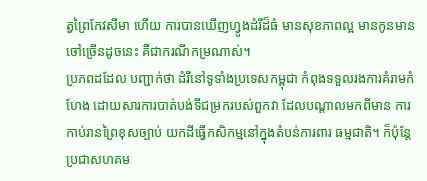ត្វព្រៃកែវសីមា ហើយ ការបានឃើញហ្វូងដំរីដ៏ធំ មានសុខភាពល្អ មានកូនមានចៅច្រើនដូចនេះ គឺជាករណីកម្រណាស់។
ប្រភពដដែល បញ្ជាក់ថា ដំរីនៅទូទាំងប្រទេសកម្ពុជា កំពុងទទួលរងការគំរាមកំហែង ដោយសារការបាត់បង់ទីជម្រករបស់ពួកវា ដែលបណ្តាលមកពីមាន ការកាប់រានព្រៃខុសច្បាប់ យកដីធ្វើកសិកម្មនៅក្នុងតំបន់ការពារ ធម្មជាតិ។ ក៏ប៉ុន្តែ ប្រជាសហគម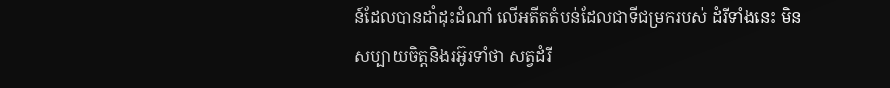ន៍ដែលបានដាំដុះដំណាំ លើអតីតតំបន់ដែលជាទីជម្រករបស់ ដំរីទាំងនេះ មិនសប្បាយចិត្តនិងរអ៊ូរទាំថា សត្វដំរី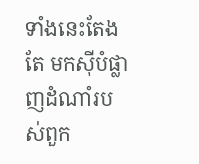ទាំងនេះតែងតែ មកស៊ីបំផ្លាញដំណាំរបស់ពួក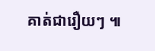គាត់ជារឿយៗ ៕